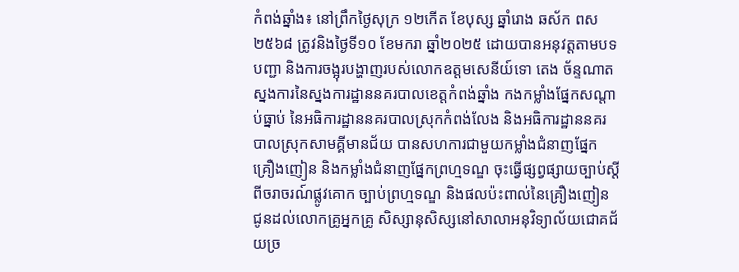កំពង់ឆ្នាំង៖ នៅព្រឹកថ្ងៃសុក្រ ១២កើត ខែបុស្ស ឆ្នាំរោង ឆស័ក ពស ២៥៦៨ ត្រូវនិងថ្ងៃទី១០ ខែមករា ឆ្នាំ២០២៥ ដោយបានអនុវត្តតាមបទបញ្ជា និងការចង្អុរបង្ហាញរបស់លោកឧត្តមសេនីយ៍ទោ តេង ច័ន្ទណាត ស្នងការនៃស្នងការដ្ឋាននគរបាលខេត្តកំពង់ឆ្នាំង កងកម្លាំងផ្នែកសណ្ដាប់ធ្នាប់ នៃអធិការដ្ឋាននគរបាលស្រុកកំពង់លែង និងអធិការដ្ឋាននគរបាលស្រុកសាមគ្គីមានជ័យ បានសហការជាមួយកម្លាំងជំនាញផ្នែកគ្រឿងញៀន និងកម្លាំងជំនាញផ្នែកព្រហ្មទណ្ឌ ចុះធ្វើផ្សព្វផ្សាយច្បាប់ស្ដីពីចរាចរណ៍ផ្លូវគោក ច្បាប់ព្រហ្មទណ្ឌ និងផលប៉ះពាល់នៃគ្រឿងញៀន ជូនដល់លោកគ្រូអ្នកគ្រូ សិស្សានុសិស្សនៅសាលាអនុវិទ្យាល័យជោគជ័យច្រ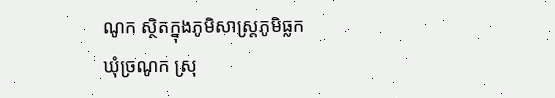ណូក ស្ថិតក្នុងភូមិសាស្រ្ដភូមិធ្លក ឃុំច្រណូក ស្រុ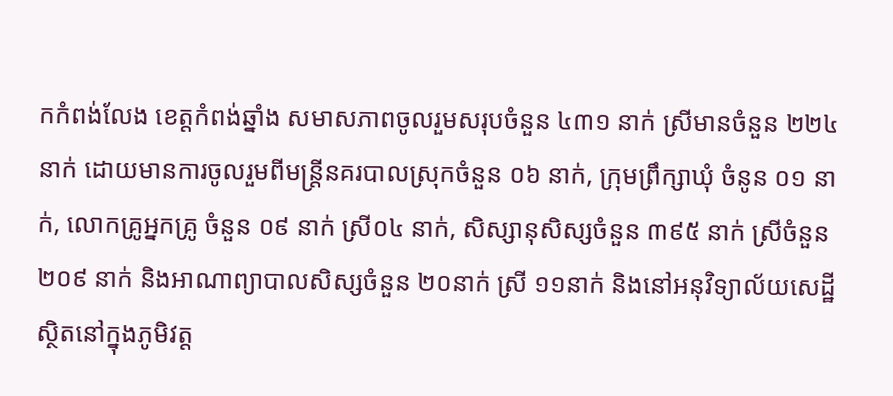កកំពង់លែង ខេត្តកំពង់ឆ្នាំង សមាសភាពចូលរួមសរុបចំនួន ៤៣១ នាក់ ស្រីមានចំនួន ២២៤ នាក់ ដោយមានការចូលរួមពីមន្រ្តីនគរបាលស្រុកចំនួន ០៦ នាក់, ក្រុមព្រឹក្សាឃុំ ចំនូន ០១ នាក់, លោកគ្រូអ្នកគ្រូ ចំនួន ០៩ នាក់ ស្រី០៤ នាក់, សិស្សានុសិស្សចំនួន ៣៩៥ នាក់ ស្រីចំនួន២០៩ នាក់ និងអាណាព្យាបាលសិស្សចំនួន ២០នាក់ ស្រី ១១នាក់ និងនៅអនុវិទ្យាល័យសេដ្ឋី ស្ថិតនៅក្នុងភូមិវត្ត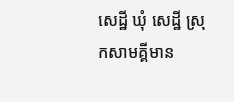សេដ្ឋី ឃុំ សេដ្ឋី ស្រុកសាមគ្គីមាន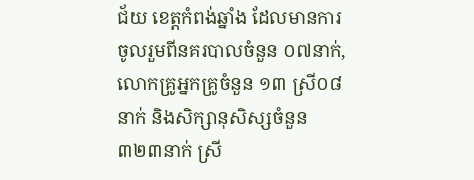ជ័យ ខេត្តកំពង់ឆ្នាំង ដែលមានការចូលរួមពីនគរបាលចំនួន ០៧នាក់, លោកគ្រូអ្នកគ្រូចំនួន ១៣ ស្រី០៨នាក់ និងសិក្សានុសិស្សចំនួន ៣២៣នាក់ ស្រី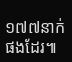១៧៧នាក់ ផងដែរ៕